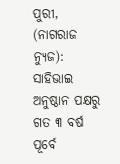ପୁରୀ, (ନାଗରାଜ ନ୍ୟୁଜ): ସାହିଭାଇ ଅନୁଷ୍ଠାନ ପକ୍ଷରୁ ଗତ ୩ ବର୍ଷ ପୂର୍ବେ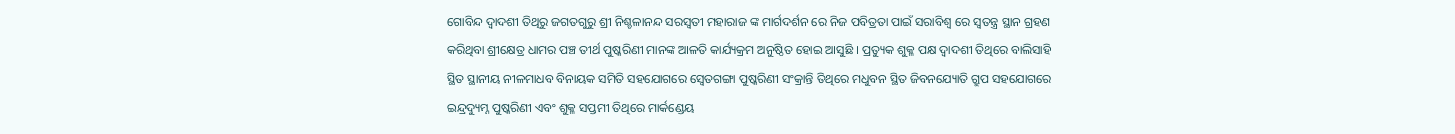ଗୋବିନ୍ଦ ଦ୍ୱାଦଶୀ ତିଥିରୁ ଜଗତଗୁରୁ ଶ୍ରୀ ନିଶ୍ଚଳାନନ୍ଦ ସରସ୍ବତୀ ମହାରାଜ ଙ୍କ ମାର୍ଗଦର୍ଶନ ରେ ନିଜ ପବିତ୍ରତା ପାଇଁ ସରାବିଶ୍ଵ ରେ ସ୍ଵତନ୍ତ୍ର ସ୍ଥାନ ଗ୍ରହଣ କରିଥିବା ଶ୍ରୀକ୍ଷେତ୍ର ଧାମର ପଞ୍ଚ ତୀର୍ଥ ପୁଷ୍କରିଣୀ ମାନଙ୍କ ଆଳତି କାର୍ଯ୍ୟକ୍ରମ ଅନୁଷ୍ଠିତ ହୋଇ ଆସୁଛି । ପ୍ରତ୍ୟୁକ ଶୁକ୍ଳ ପକ୍ଷ ଦ୍ୱାଦଶୀ ତିଥିରେ ବାଲିସାହି ସ୍ଥିତ ସ୍ଥାନୀୟ ନୀଳମାଧବ ବିନାୟକ ସମିତି ସହଯୋଗରେ ସ୍ୱେତଗଙ୍ଗା ପୁଷ୍କରିଣୀ ସଂକ୍ରାନ୍ତି ତିଥିରେ ମଧୁବନ ସ୍ଥିତ ଜିବନଯ୍ୟୋତି ଗ୍ରୁପ ସହଯୋଗରେ ଇନ୍ଦ୍ରଦ୍ୟୁମ୍ନ ପୁଷ୍କରିଣୀ ଏବଂ ଶୁକ୍ଳ ସପ୍ତମୀ ତିଥିରେ ମାର୍କଣ୍ଡେୟ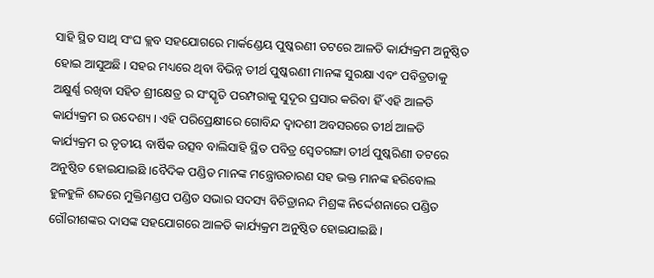ସାହି ସ୍ଥିତ ସାଥି ସଂଘ କ୍ଲବ ସହଯୋଗରେ ମାର୍କଣ୍ଡେୟ ପୁଷ୍କରଣୀ ତଟରେ ଆଳତି କାର୍ଯ୍ୟକ୍ରମ ଅନୁଷ୍ଠିତ ହୋଇ ଆସୁଅଛି । ସହର ମଧ୍ୟରେ ଥିବା ବିଭିନ୍ନ ତୀର୍ଥ ପୁଷ୍କରଣୀ ମାନଙ୍କ ସୁରକ୍ଷା ଏବଂ ପବିତ୍ରତାକୁ ଅକ୍ଷୁର୍ଣ୍ଣ ରଖିବା ସହିତ ଶ୍ରୀକ୍ଷେତ୍ର ର ସଂସ୍କୃତି ପରମ୍ପରାକୁ ସୁଦୂର ପ୍ରସାର କରିବା ହିଁ ଏହି ଆଳତି କାର୍ଯ୍ୟକ୍ରମ ର ଉଦେଶ୍ୟ । ଏହି ପରିପ୍ରେକ୍ଷୀରେ ଗୋବିନ୍ଦ ଦ୍ୱାଦଶୀ ଅବସରରେ ତୀର୍ଥ ଆଳତି କାର୍ଯ୍ୟକ୍ରମ ର ତୃତୀୟ ବାର୍ଷିକ ଉତ୍ସବ ବାଲିସାହି ସ୍ଥିତ ପବିତ୍ର ସ୍ଵେତଗଙ୍ଗା ତୀର୍ଥ ପୁଷ୍କରିଣୀ ତଟରେ ଅନୁଷ୍ଠିତ ହୋଇଯାଇଛି ।ବୈଦିକ ପଣ୍ଡିତ ମାନଙ୍କ ମନ୍ତ୍ରୋଉଚାରଣ ସହ ଭକ୍ତ ମାନଙ୍କ ହରିବୋଲ ହୁଳହୁଳି ଶବ୍ଦରେ ମୁକ୍ତିମଣ୍ଡପ ପଣ୍ଡିତ ସଭାର ସଦସ୍ୟ ବିଚିତ୍ରାନନ୍ଦ ମିଶ୍ରଙ୍କ ନିର୍ଦ୍ଦେଶନାରେ ପଣ୍ଡିତ ଗୌରୀଶଙ୍କର ଦାସଙ୍କ ସହଯୋଗରେ ଆଳତି କାର୍ଯ୍ୟକ୍ରମ ଅନୁଷ୍ଠିତ ହୋଇଯାଇଛି ।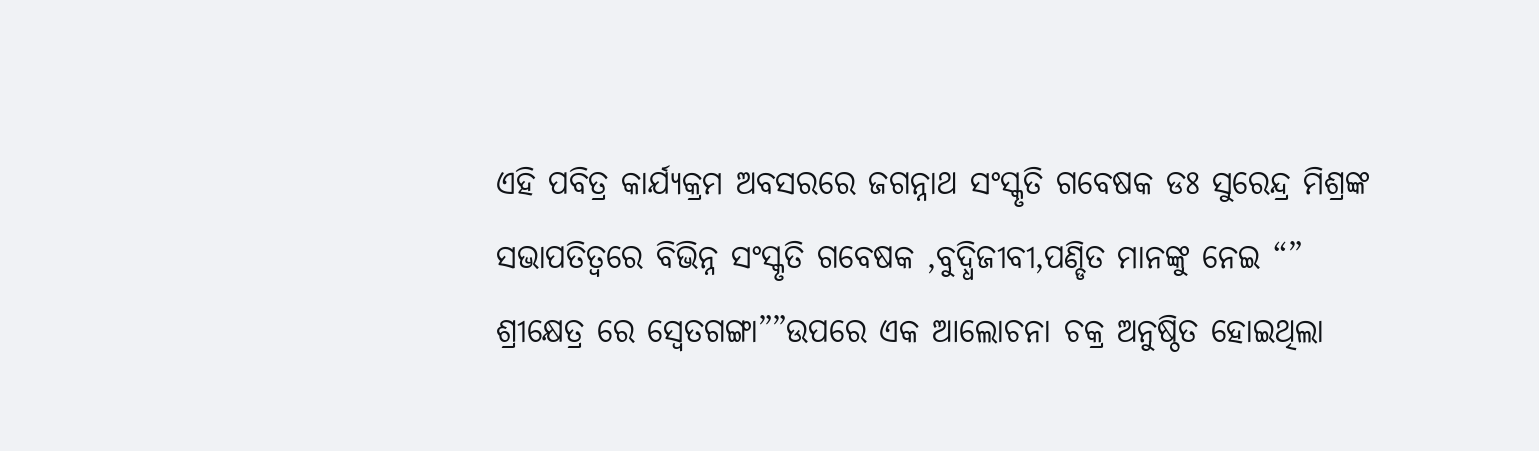ଏହି ପବିତ୍ର କାର୍ଯ୍ୟକ୍ରମ ଅବସରରେ ଜଗନ୍ନାଥ ସଂସ୍କୃତି ଗବେଷକ ଡଃ ସୁରେନ୍ଦ୍ର ମିଶ୍ରଙ୍କ ସଭାପତିତ୍ବରେ ବିଭିନ୍ନ ସଂସ୍କୃତି ଗବେଷକ ,ବୁଦ୍ଧିଜୀବୀ,ପଣ୍ଡିତ ମାନଙ୍କୁ ନେଇ “” ଶ୍ରୀକ୍ଷେତ୍ର ରେ ସ୍ୱେତଗଙ୍ଗା””ଉପରେ ଏକ ଆଲୋଚନା ଚକ୍ର ଅନୁଷ୍ଠିତ ହୋଇଥିଲା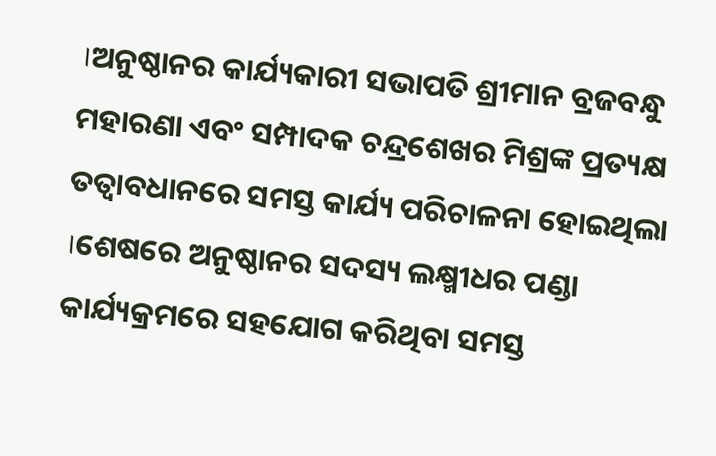।ଅନୁଷ୍ଠାନର କାର୍ଯ୍ୟକାରୀ ସଭାପତି ଶ୍ରୀମାନ ବ୍ରଜବନ୍ଧୁ ମହାରଣା ଏବଂ ସମ୍ପାଦକ ଚନ୍ଦ୍ରଶେଖର ମିଶ୍ରଙ୍କ ପ୍ରତ୍ୟକ୍ଷ ତତ୍ବାବଧାନରେ ସମସ୍ତ କାର୍ଯ୍ୟ ପରିଚାଳନା ହୋଇଥିଲା ।ଶେଷରେ ଅନୁଷ୍ଠାନର ସଦସ୍ୟ ଲକ୍ଷ୍ମୀଧର ପଣ୍ଡା କାର୍ଯ୍ୟକ୍ରମରେ ସହଯୋଗ କରିଥିବା ସମସ୍ତ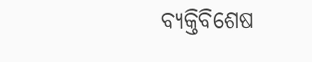ବ୍ୟକ୍ତିବିଶେଷ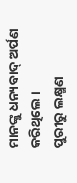ମାନଙ୍କୁ ଧନ୍ୟବାଦ୍ ଅର୍ପଣ କରିଥିଲେ ।
ପୁରୀରୁ ଲକ୍ଷ୍ମଣ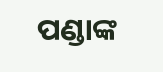ପଣ୍ଡାଙ୍କ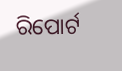ରିପୋର୍ଟ